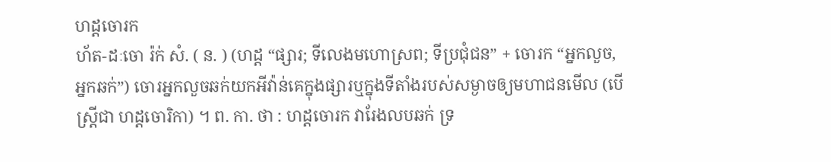ហដ្ដចោរក
ហ័ត-ដៈចោ រ៉ក់ សំ. ( ន. ) (ហដ្ដ “ផ្សារ; ទីលេងមហោស្រព; ទីប្រជុំជន” + ចោរក “អ្នកលួច, អ្នកឆក់”) ចោរអ្នកលួចឆក់យកអីវ៉ាន់គេក្នុងផ្សារឬក្នុងទីតាំងរបស់សម្ងាចឲ្យមហាជនមើល (បើស្រ្តីជា ហដ្ដចោរិកា) ។ ព. កា. ថា : ហដ្ដចោរក វារែងលបឆក់ ទ្រ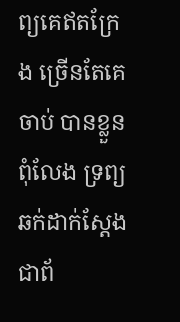ព្យគេឥតក្រែង ច្រើនតែគេចាប់ បានខ្លួនពុំលែង ទ្រព្យឆក់ដាក់ស្តែង ជាព័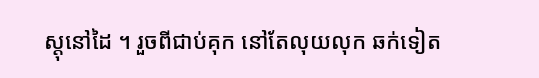ស្តុនៅដៃ ។ រួចពីជាប់គុក នៅតែលុយលុក ឆក់ទៀត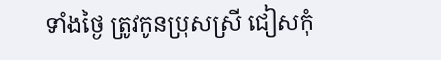ទាំងថ្ងៃ ត្រូវកូនប្រុសស្រី ជៀសកុំ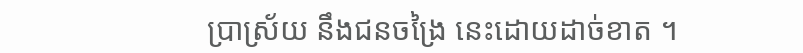ប្រាស្រ័យ នឹងជនចង្រៃ នេះដោយដាច់ខាត ។